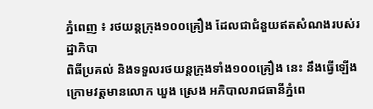ភ្នំពេញ ៖ រថយន្តក្រុង១០០គ្រឿង ដែលជាជំនួយឥតសំណងរបស់រដ្ឋាភិបា
ពិធីប្រគល់ និងទទួលរថយន្តក្រុងទាំង១០០គ្រឿង នេះ នឹងធ្វើឡើងក្រោមវត្តមានលោក ឃួង ស្រេង អភិបាលរាជធានីភ្នំពេ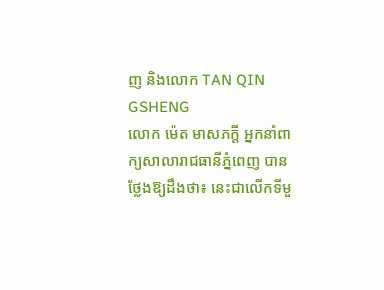ញ និងលោក TAN QIN GSHENG
លោក ម៉េត មាសភក្តី អ្នកនាំពាក្យសាលារាជធានីភ្នំពេញ បានថ្លែងឱ្យដឹងថា៖ នេះជាលើកទីមួ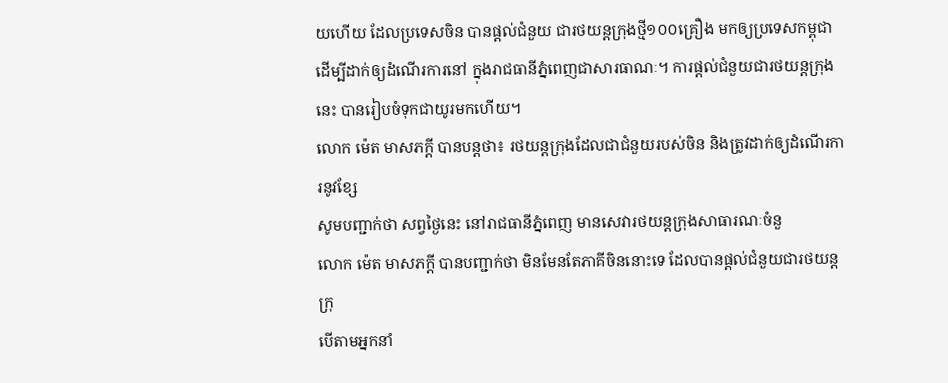យហើយ ដែលប្រទេសចិន បានផ្តល់ជំនួយ ជារថយន្តក្រុងថ្មី១០០គ្រឿង មកឲ្យប្រទេសកម្ពុជា ដើម្បីដាក់ឲ្យដំណើរការនៅ ក្នុងរាជធានីភ្នំពេញជាសារធាណៈ។ ការផ្តល់ជំនួយជារថយន្តក្រុងនេះ បានរៀបចំទុកជាយូរមកហើយ។
លោក ម៉េត មាសភក្តី បានបន្តថា៖ រថយន្តក្រុងដែលជាជំនួយរបស់ចិន និងត្រូវដាក់ឲ្យដំណើរការនូវខ្សែ
សូមបញ្ជាក់ថា សព្វថ្ងៃនេះ នៅរាជធានីភ្នំពេញ មានសេវារថយន្តក្រុងសាធារណៈចំនួ
លោក ម៉េត មាសភក្តី បានបញ្ជាក់ថា មិនមែនតែភាគីចិននោះទេ ដែលបានផ្តល់ជំនួយជារថយន្តក្រុ
បើតាមអ្នកនាំ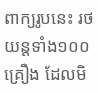ពាក្យរូបនេះ រថយន្តទាំង១០០គ្រឿង ដែលមិ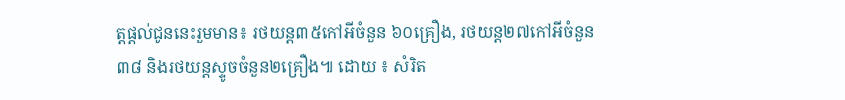ត្តផ្តល់ជូននេះរួមមាន៖ រថយន្ត៣៥កៅអីចំនួន ៦០គ្រឿង, រថយន្ត២៧កៅអីចំនួន៣៨ និងរថយន្តស្ទូចចំនួន២គ្រឿង៕ ដោយ ៖ សំរិត